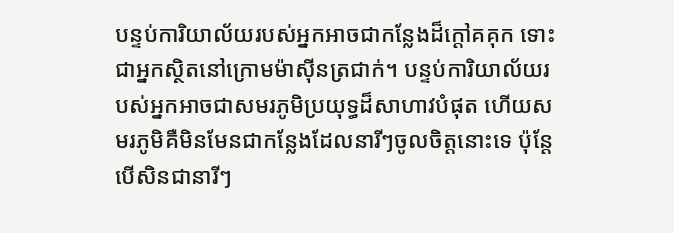បន្ទប់ការិយាល័យរបស់អ្នកអាចជាកន្លែងដ៏ក្តៅគគុក ទោះជាអ្នកស្ថិតនៅក្រោមម៉ាស៊ីនត្រជាក់។ បន្ទប់ការិយាល័យរបស់អ្នកអាចជាសមរភូមិប្រយុទ្ធដ៏សាហាវបំផុត ហើយសមរភូមិគឺមិនមែនជាកន្លែងដែលនារីៗចូលចិត្តនោះទេ ប៉ុន្តែបើសិនជានារីៗ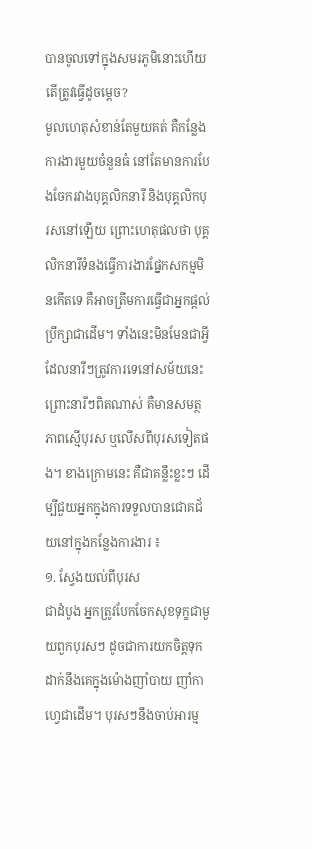បានចូលទៅក្នុងសមរភូមិនោះហើយ តើត្រូវធ្វើដូចម្តេច?
មូលហេតុសំខាន់តែមួយគត់ គឺកន្លែងការងារមួយចំនួនធំ នៅតែមានការបែងចែករវាងបុគ្គលិកនារី និងបុគ្គលិកបុរសនៅឡើយ ព្រោះហេតុផលថា បុគ្គលិកនារីទំនងធ្វើការងារផ្នែកសកម្មមិនកើតទេ គឺអាចត្រឹមការធ្វើជាអ្នកផ្តល់ប្រឹក្សាជាដើម។ ទាំងនេះមិនមែនជាអ្វីដែលនារីៗត្រូវការទេនៅសម័យនេះ ព្រោះនារីៗពិតណាស់ គឺមានសមត្ថភាពស្មើបុរស ឬលើសពីបុរសទៀតផង។ ខាងក្រោមនេះ គឺជាគន្លឹះខ្លះៗ ដើម្បីជួយអ្នកក្នុងការទទួលបានជោគជ័យនៅក្នុងកន្លែងការងារ ៖
១. ស្វែងយល់ពីបុរស
ជាដំបូង អ្នកត្រូវបែកចែកសុខទុក្ខជាមួយពួកបុរសៗ ដូចជាការយកចិត្តទុកដាក់នឹងគេក្នុងម៉ោងញាំបាយ ញាំកាហ្វេជាដើម។ បុរសៗនឹងចាប់អារម្ម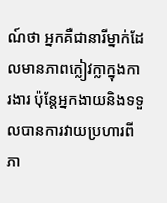ណ៍ថា អ្នកគឺជានារីម្នាក់ដែលមានភាពក្លៀវក្លាក្នុងការងារ ប៉ុន្តែអ្នកងាយនិងទទួលបានការវាយប្រហារពីភា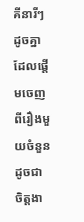គីនារីៗដូចគ្នា ដែលផ្តើមចេញពីរឿងមួយចំនួនដូចជា ចិត្តងា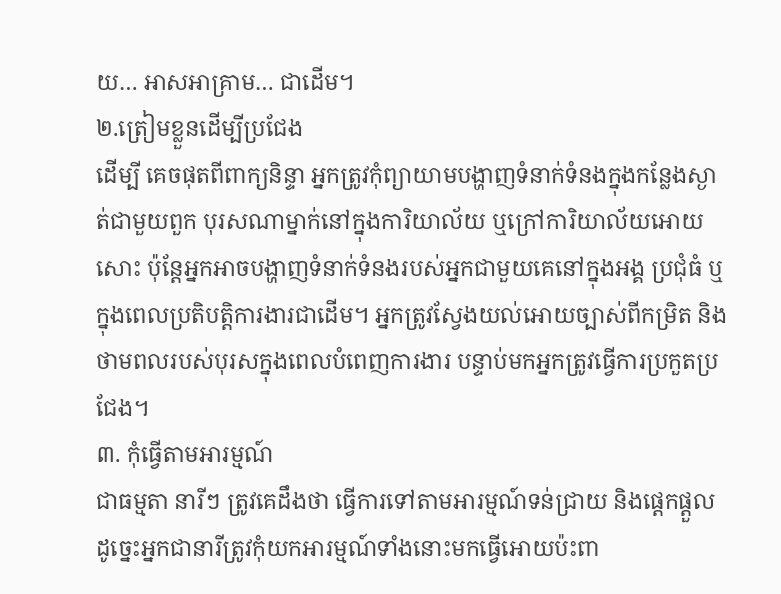យ… អាសអាគ្រាម… ជាដើម។
២.ត្រៀមខ្លួនដើម្បីប្រជែង
ដើម្បី គេចផុតពីពាក្យនិន្ទា អ្នកត្រូវកុំព្យាយាមបង្ហាញទំនាក់ទំនងក្នុងកន្លែងស្ងាត់ជាមួយពួក បុរសណាម្នាក់នៅក្នុងការិយាល័យ ឬក្រៅការិយាល័យអោយសោះ ប៉ុន្តែអ្នកអាចបង្ហាញទំនាក់ទំនងរបស់អ្នកជាមួយគេនៅក្នុងអង្គ ប្រជុំធំ ឬក្នុងពេលប្រតិបត្តិការងារជាដើម។ អ្នកត្រូវស្វែងយល់អោយច្បាស់ពីកម្រិត និងថាមពលរបស់បុរសក្នុងពេលបំពេញការងារ បន្ទាប់មកអ្នកត្រូវធ្វើការប្រកួតប្រជែង។
៣. កុំធ្វើតាមអារម្មណ៍
ជាធម្មតា នារីៗ ត្រូវគេដឹងថា ធ្វើការទៅតាមអារម្មណ៍ទន់ជ្រាយ និងផ្តេកផ្តួល ដូច្នេះអ្នកជានារីត្រូវកុំយកអារម្មណ៍ទាំងនោះមកធ្វើអោយប៉ះពា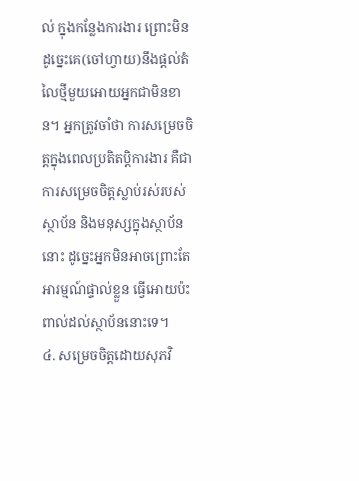ល់ ក្នុងកន្លែងការងារ ព្រោះមិនដូច្នេះគេ(ចៅហ្វាយ)នឹងផ្តល់តំលៃថ្មីមួយអោយអ្នកជាមិនខាន។ អ្នកត្រូវចាំថា ការសម្រេចចិត្តក្នុងពេលប្រតិតប្តិការងារ គឺជាការសម្រេចចិត្តស្លាប់រស់របស់ស្ថាប័ន និងមនុស្សក្នុងស្ថាប័ននោះ ដូច្នេះអ្នកមិនអាចព្រោះតែអារម្មណ៍ផ្ទាល់ខ្លួន ធ្វើអោយប៉ះពាល់ដល់ស្ថាប័ននោះទេ។
៤. សម្រេចចិត្តដោយសុភវិ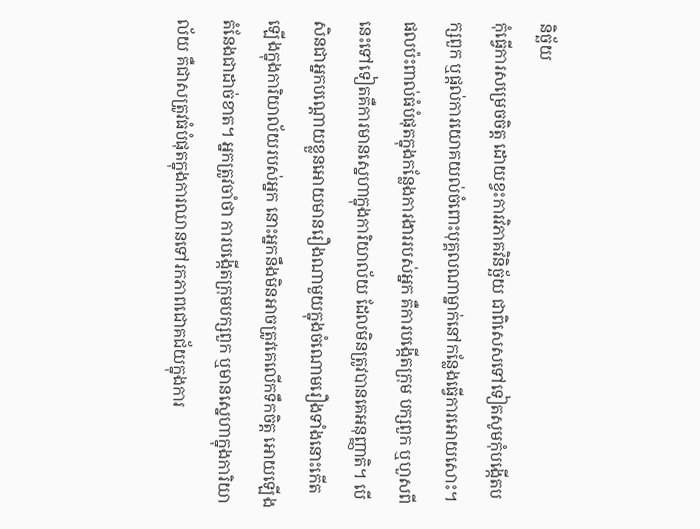និច្ឆ័យ
កុំធ្វើការសម្រេចចិត្ត ដោយខ្វះការវិភាគវិនិច្ឆ័យ ជាពិសេសទៅទៀតសូមកុំបង្កើតបក្សពួក ឬផ្តល់ការយោគយល់ចំពោះបុគ្គលណាម្នាក់នៅកន្លែងធ្វើការអោយសោះ។ ផលប៉ះពាល់ធំបំផុតក្នុងកន្លែងការងាររបស់អ្នក គឺការបង្កើតក្រុម បក្សពួក ឬហួសពីនេះទៅទៀតគឺការមានស្នេហាក្នុងការិយាល័យ ដែលមិនត្រូវបានគេអនុញ្ញាតិ។ បើសិនជាអ្នកបណ្តោយខ្លួនអោយមានរឿងណាមួយក្នុងចំណោមរឿងទាំងនោះកើត ឡើងក្នុងការិយាល័យរបស់អ្នក នោះអ្នកនឹងមិនអាចត្រូវគេលើកទឹកចិត្ត អោយឡើងតំនែងជាដាច់ខាត។ អ្នកត្រូវចាំថា ការបង្កើតក្រុមបក្សពួក ឬមានស្នេហាក្នុងការិយាល័យ គឺជាសត្រូវធំបំផុតក្នុងការឈានទៅរកភាពជោគជ័យក្នុងការ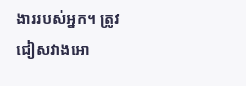ងាររបស់អ្នក។ ត្រូវជៀសវាងអោ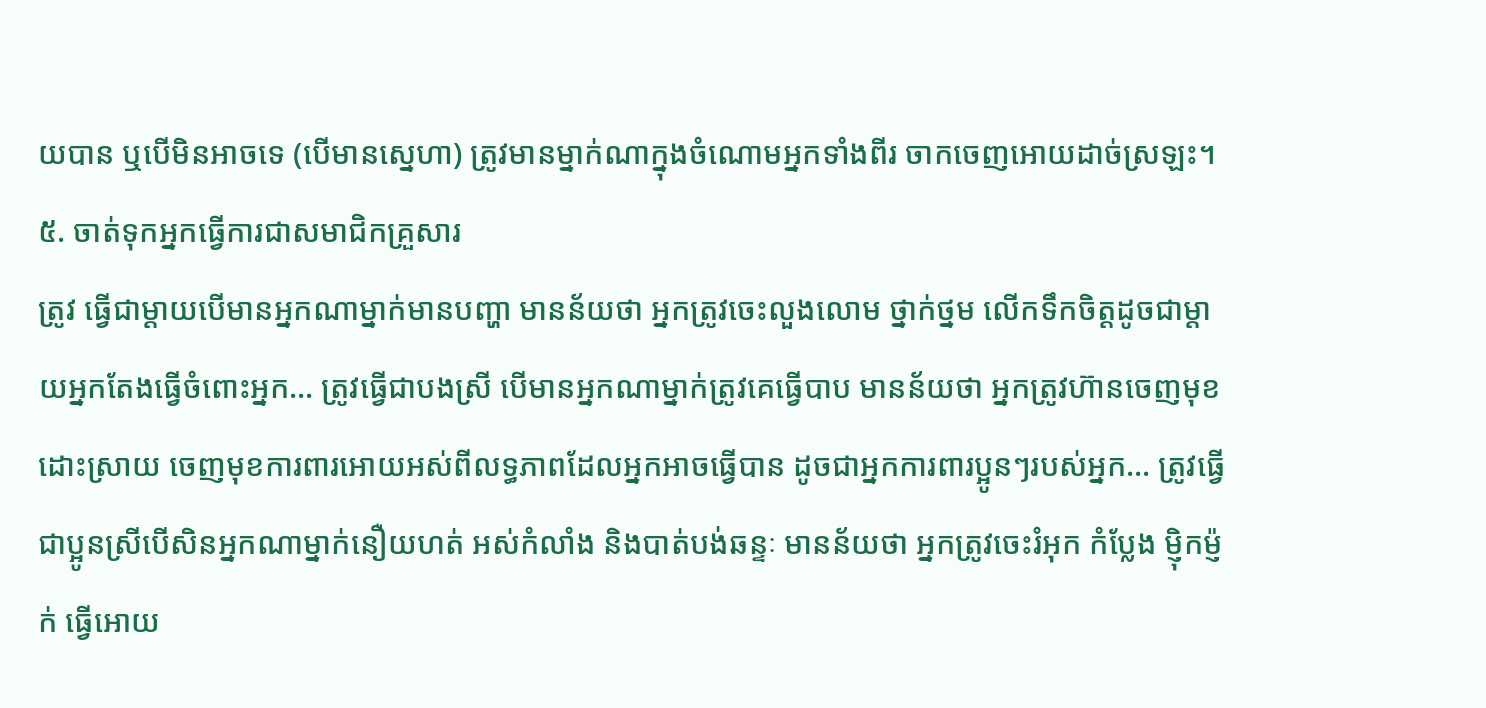យបាន ឬបើមិនអាចទេ (បើមានស្នេហា) ត្រូវមានម្នាក់ណាក្នុងចំណោមអ្នកទាំងពីរ ចាកចេញអោយដាច់ស្រឡះ។
៥. ចាត់ទុកអ្នកធ្វើការជាសមាជិកគ្រួសារ
ត្រូវ ធ្វើជាម្តាយបើមានអ្នកណាម្នាក់មានបញ្ហា មានន័យថា អ្នកត្រូវចេះលួងលោម ថ្នាក់ថ្នម លើកទឹកចិត្តដូចជាម្តាយអ្នកតែងធ្វើចំពោះអ្នក… ត្រូវធ្វើជាបងស្រី បើមានអ្នកណាម្នាក់ត្រូវគេធ្វើបាប មានន័យថា អ្នកត្រូវហ៊ានចេញមុខដោះស្រាយ ចេញមុខការពារអោយអស់ពីលទ្ធភាពដែលអ្នកអាចធ្វើបាន ដូចជាអ្នកការពារប្អូនៗរបស់អ្នក… ត្រូវធ្វើជាប្អូនស្រីបើសិនអ្នកណាម្នាក់នឿយហត់ អស់កំលាំង និងបាត់បង់ឆន្ទៈ មានន័យថា អ្នកត្រូវចេះរំអុក កំប្លែង ម្ញ៉ិកម្ញ៉ក់ ធ្វើអោយ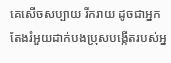គេសើចសប្បាយ រីករាយ ដូចជាអ្នកតែងរំអួយដាក់បងប្រុសបង្កើតរបស់អ្ន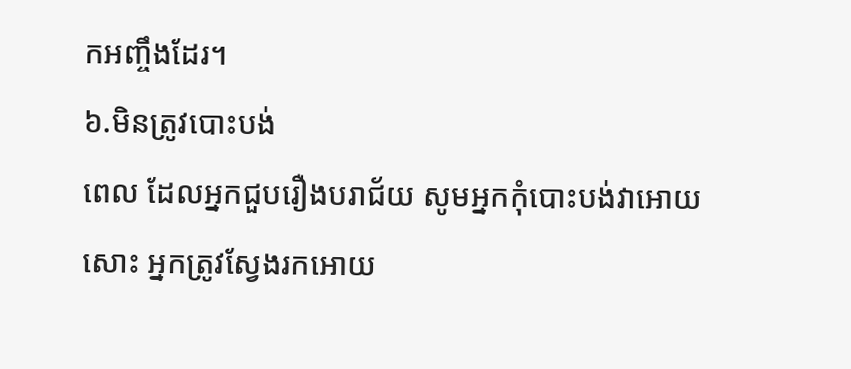កអញ្ចឹងដែរ។
៦.មិនត្រូវបោះបង់
ពេល ដែលអ្នកជួបរឿងបរាជ័យ សូមអ្នកកុំបោះបង់វាអោយសោះ អ្នកត្រូវស្វែងរកអោយ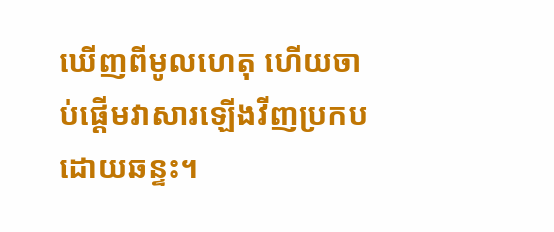ឃើញពីមូលហេតុ ហើយចាប់ផ្តើមវាសារឡើងវីញប្រកបដោយឆន្ទះ។